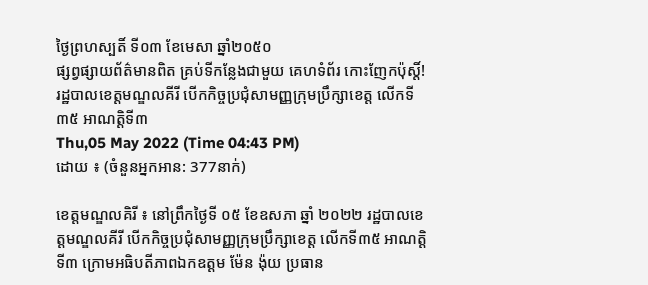ថ្ងៃព្រហស្បតិ៍ ទី០៣ ខែមេសា ឆ្នាំ២០៥០
ផ្សព្វផ្សាយព័ត៌មានពិត គ្រប់ទីកន្លែងជាមួយ គេហទំព័រ កោះញែកប៉ុស្តិ៍!
រដ្ឋបាលខេត្តមណ្ឌលគីរី បើកកិច្ចប្រជុំសាមញ្ញក្រុមប្រឹក្សាខេត្ត លើកទី៣៥ អាណត្តិទី៣
Thu,05 May 2022 (Time 04:43 PM)
ដោយ ៖ (ចំនួនអ្នកអាន: 377នាក់)

ខេត្តមណ្ឌលគិរី ៖ នៅព្រឹកថ្ងៃទី ០៥ ខែឧសភា ឆ្នាំ ២០២២ រដ្ឋបាលខេត្តមណ្ឌលគីរី បើកកិច្ចប្រជុំសាមញ្ញក្រុមប្រឹក្សាខេត្ត លើកទី៣៥ អាណត្តិទី៣ ក្រោមអធិបតីភាពឯកឧត្តម ម៉ែន ង៉ុយ ប្រធាន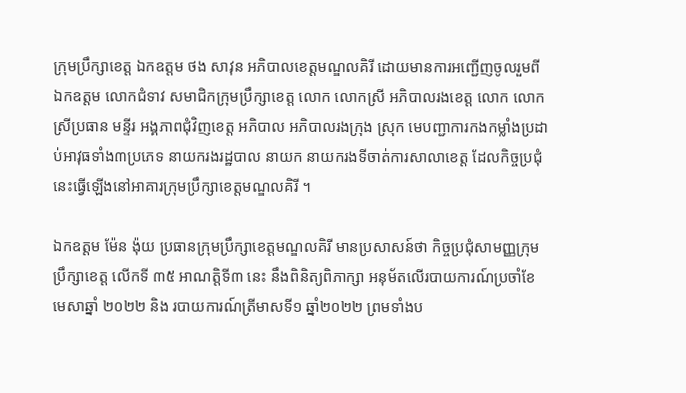ក្រុមប្រឹក្សាខេត្ត ឯកឧត្តម ថង សាវុន អភិបាលខេត្តមណ្ឌលគិរី ដោយមានការអញ្ជើញចូលរួមពី ឯកឧត្តម លោកជំទាវ សមាជិកក្រុមប្រឹក្សាខេត្ត លោក លោកស្រី អភិបាលរងខេត្ត លោក លោកស្រីប្រធាន មន្ទីរ អង្គភាពជុំវិញខេត្ត អភិបាល អភិបាលរងក្រុង ស្រុក មេបញ្ជាការកងកម្លាំងប្រដាប់អាវុធទាំង៣ប្រភេទ នាយករងរដ្ឋបាល នាយក នាយករងទីចាត់ការសាលាខេត្ត ដែលកិច្ចប្រជុំនេះធ្វើឡើងនៅអាគារក្រុមប្រឹក្សាខេត្តមណ្ឌលគិរី ។

ឯកឧត្តម ម៉ែន ង៉ុយ ប្រធានក្រុមប្រឹក្សាខេត្តមណ្ឌលគិរី មានប្រសាសន៍ថា កិច្ចប្រជុំសាមញ្ញក្រុមប្រឹក្សាខេត្ត លើកទី ៣៥ អាណត្តិទី៣ នេះ នឹងពិនិត្យពិភាក្សា អនុម័តលើរបាយការណ៍ប្រចាំខែមេសាឆ្នាំ ២០២២ និង របាយការណ៍ត្រីមាសទី១ ឆ្នាំ២០២២ ព្រមទាំងប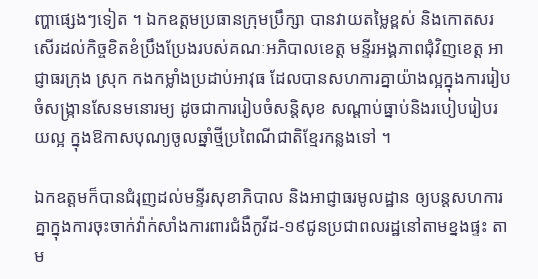ញ្ហាផ្សេងៗទៀត ។ ឯកឧត្តមប្រធានក្រុមប្រឹក្សា បានវាយតម្លៃខ្ពស់ និងកោតសរសើរដល់កិច្ចខិតខំប្រឹងប្រែងរបស់គណៈអភិបាលខេត្ត មន្ទីរអង្គភាពជុំវិញខេត្ត អាជ្ញាធរក្រុង ស្រុក កងកម្លាំងប្រដាប់អាវុធ ដែលបានសហការគ្នាយ៉ាងល្អក្នុងការរៀបចំសង្ក្រានសែនមនោរម្យ ដូចជាការរៀបចំសន្តិសុខ សណ្ដាប់ធ្នាប់និងរបៀបរៀបរយល្អ ក្នុងឱកាសបុណ្យចូលឆ្នាំថ្មីប្រពៃណីជាតិខ្មែរកន្លងទៅ ។

ឯកឧត្តមក៏បានជំរុញដល់មន្ទីរសុខាភិបាល និងអាជ្ញាធរមូលដ្ឋាន ឲ្យបន្តសហការគ្នាក្នុងការចុះចាក់វ៉ាក់សាំងការពារជំងឺកូវីដ-១៩ជូនប្រជាពលរដ្ឋនៅតាមខ្នងផ្ទះ តាម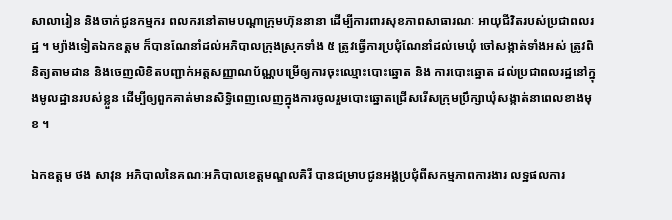សាលារៀន និងចាក់ជូនកម្មករ ពលករនៅតាមបណ្ដាក្រុមហ៊ុននានា ដើម្បីការពារសុខភាពសាធារណៈ អាយុជីវិតរបស់ប្រជាពលរដ្ឋ ។ ម្យ៉ាងទៀតឯកឧត្តម ក៏បានណែនាំដល់អភិបាលក្រុងស្រុកទាំង ៥ ត្រូវធ្វើការប្រជុំណែនាំដល់មេឃុំ ចៅសង្កាត់ទាំងអស់ ត្រូវពិនិត្យតាមដាន និងចេញលិខិតបញ្ជាក់អត្តសញ្ញាណប័ណ្ណបម្រើឲ្យការចុះឈ្មោះបោះឆ្នោត និង ការបោះឆ្នោត ដល់ប្រជាពលរដ្ឋនៅក្នុងមូលដ្ឋានរបស់ខ្លួន ដើម្បីឲ្យពួកគាត់មានសិទ្ធិពេញលេញក្នុងការចូលរួមបោះឆ្នោតជ្រើសរើសក្រុមប្រឹក្សាឃុំសង្កាត់នាពេលខាងមុខ ។

ឯកឧត្តម ថង សាវុន អភិបាលនៃគណៈអភិបាលខេត្តមណ្ឌលគិរី បានជម្រាបជូនអង្គប្រជុំពីសកម្មភាពការងារ លទ្ឋផលការ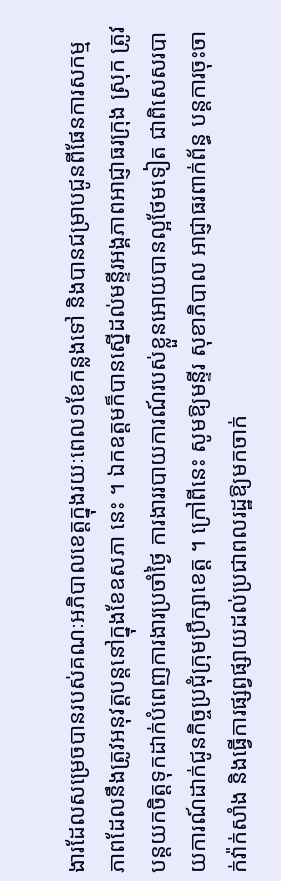ងារដែលសម្រេចបានរបស់គណៈអភិបាលខេត្តក្នុងរយៈពេល១ខែកន្លងទៅ និងបានជម្រាបជូនពីផែនការសកម្មភាពដែលនឹងត្រូវអនុវត្តបន្តនៅក្នុងខែឧសភា នេះ ។ ឯកឧត្តមក៏បានស្នើដល់មន្ទីរអង្គភាពអាជ្ញាធរក្រុង ស្រុក ត្រូវបន្តយកចិត្តទុកដាក់បំពេញការងារប្រចាំថ្ងៃ ការងាររបាយការណ៍របស់ខ្លួនអោយបានល្អថែមទៀត ជាពិសេសរបាយការណ៍ដាក់ជូនកិច្ចប្រជុំក្រុមប្រឹក្សាខេត្ត ។ ក្រៅពីនេះ សូមឱ្យមន្ទីរ សុខាភិបាល អាជ្ញាធរពាក់ព័ន្ធ បន្តការចុះចាក់វ៉ាក់សាំង និងធ្វើការផ្សព្វផ្សាយដល់ប្រជាពលរដ្ឋឱ្យមកចាក់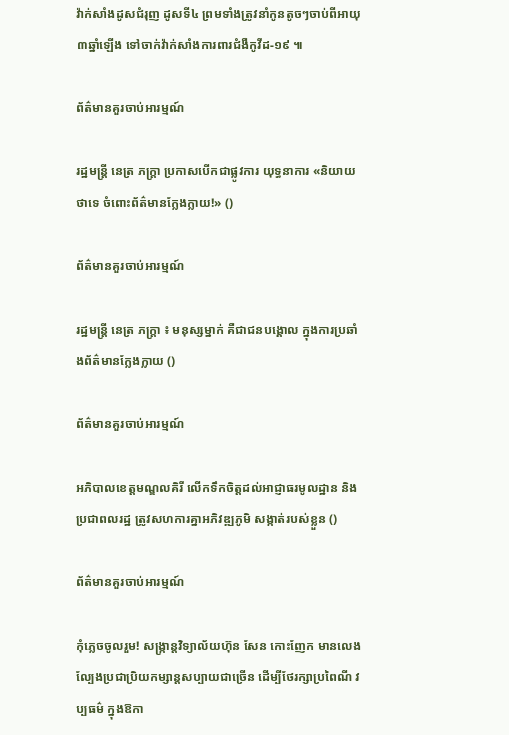វ៉ាក់សាំងដូសជំរុញ ដូសទី៤ ព្រមទាំងត្រូវនាំកូនតូចៗចាប់ពីអាយុ៣ឆ្នាំឡើង ទៅចាក់វ៉ាក់សាំងការពារជំងឺកូវីដ-១៩ ៕

ព័ត៌មានគួរចាប់អារម្មណ៍

រដ្ឋមន្ត្រី នេត្រ ភក្ត្រា ប្រកាសបើកជាផ្លូវការ យុទ្ធនាការ «និយាយថាទេ ចំពោះព័ត៌មានក្លែងក្លាយ!» ()

ព័ត៌មានគួរចាប់អារម្មណ៍

រដ្ឋមន្ត្រី នេត្រ ភក្ត្រា ៖ មនុស្សម្នាក់ គឺជាជនបង្គោល ក្នុងការប្រឆាំងព័ត៌មានក្លែងក្លាយ ()

ព័ត៌មានគួរចាប់អារម្មណ៍

អភិបាលខេត្តមណ្ឌលគិរី លើកទឹកចិត្តដល់អាជ្ញាធរមូលដ្ឋាន និងប្រជាពលរដ្ឋ ត្រូវសហការគ្នាអភិវឌ្ឍភូមិ សង្កាត់របស់ខ្លួន ()

ព័ត៌មានគួរចាប់អារម្មណ៍

កុំភ្លេចចូលរួម! សង្ក្រាន្តវិទ្យាល័យហ៊ុន សែន កោះញែក មានលេងល្បែងប្រជាប្រិយកម្សាន្តសប្បាយជាច្រើន ដើម្បីថែរក្សាប្រពៃណី វប្បធម៌ ក្នុងឱកា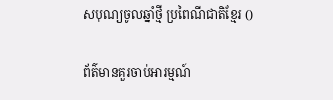សបុណ្យចូលឆ្នាំថ្មី ប្រពៃណីជាតិខ្មែរ ()

ព័ត៌មានគួរចាប់អារម្មណ៍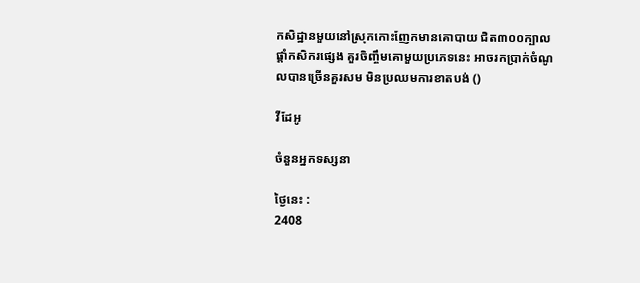កសិដ្ឋានមួយនៅស្រុកកោះញែកមានគោបាយ ជិត៣០០ក្បាល ផ្ដាំកសិករផ្សេង គួរចិញ្ចឹមគោមួយប្រភេទនេះ អាចរកប្រាក់ចំណូលបានច្រើនគួរសម មិនប្រឈមការខាតបង់ ()

វីដែអូ

ចំនួនអ្នកទស្សនា

ថ្ងៃនេះ :
2408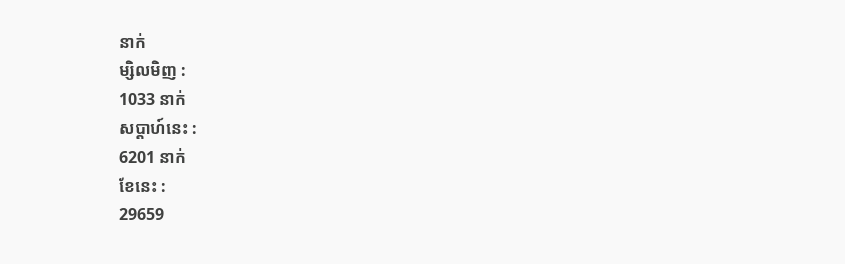នាក់
ម្សិលមិញ :
1033 នាក់
សប្តាហ៍នេះ :
6201 នាក់
ខែនេះ :
29659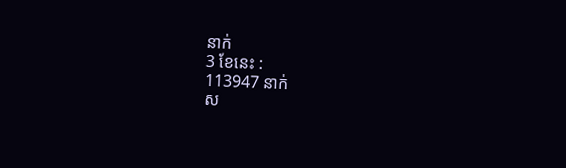នាក់
3 ខែនេះ :
113947 នាក់
ស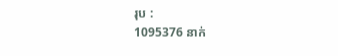រុប :
1095376 នាក់